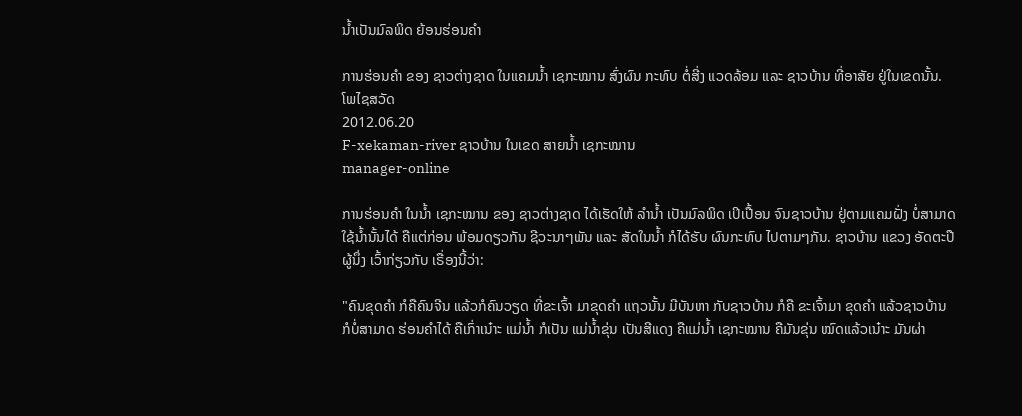ນໍ້າເປັນມົລພິດ ຍ້ອນຮ່ອນຄໍາ

ການຮ່ອນຄໍາ ຂອງ ຊາວຕ່າງຊາດ ໃນແຄມນໍ້າ ເຊກະໝານ ສົ່ງຜົນ ກະທົບ ຕໍ່ສີ່ງ ແວດລ້ອມ ແລະ ຊາວບ້ານ ທີ່ອາສັຍ ຢູ່ໃນເຂດນັ້ນ.
ໂພໄຊສວັດ
2012.06.20
F-xekaman-river ຊາວບ້ານ ໃນເຂດ ສາຍນໍ້າ ເຊກະໝານ
manager-online

ການຮ່ອນຄໍາ ໃນນໍ້າ ເຊກະໝານ ຂອງ ຊາວຕ່າງຊາດ ໄດ້ເຮັດໃຫ້ ລໍານໍ້າ ເປັນມົລພິດ ເປິເປື້ອນ ຈົນຊາວບ້ານ ຢູ່ຕາມແຄມຝັ່ງ ບໍ່ສາມາດ ໃຊ້ນໍ້ານັ້ນໄດ້ ຄືແຕ່ກ່ອນ ພ້ອມດຽວກັນ ຊີວະນາໆພັນ ແລະ ສັດໃນນໍ້າ ກໍໄດ້ຮັບ ຜົນກະທົບ ໄປຕາມໆກັນ. ຊາວບ້ານ ແຂວງ ອັດຕະປື ຜູ້ນຶ່ງ ເວົ້າກ່ຽວກັບ ເຣື່ອງນີ້ວ່າ:

"ຄົນຂຸດຄໍາ ກໍຄືຄົນຈີນ ແລ້ວກໍຄົນວຽດ ທີ່ຂະເຈົ້າ ມາຂຸດຄໍາ ແຖວນັ້ນ ມີບັນຫາ ກັບຊາວບ້ານ ກໍຄື ຂະເຈົ້າມາ ຂຸດຄໍາ ແລ້ວຊາວບ້ານ ກໍບໍ່ສາມາດ ຮ່ອນຄໍາໄດ້ ຄືເກົ່າເນ໋າະ ແມ່ນໍ້າ ກໍເປັນ ແມ່ນໍ້າຂຸ່ນ ເປັນສີແດງ ຄືແມ່ນໍ້າ ເຊກະໝານ ຄືມັນຂຸ່ນ ໝົດແລ້ວເນ໋າະ ມັນຜ່າ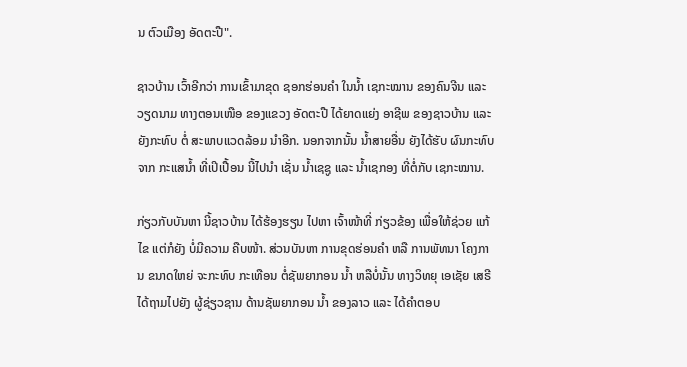ນ ຕົວເມືອງ ອັດຕະປື".

ຊາວບ້ານ ເວົ້າອີກວ່າ ການເຂົ້າມາຂຸດ ຊອກຮ່ອນຄໍາ ໃນນໍ້າ ເຊກະໝານ ຂອງຄົນຈີນ ແລະວຽດນາມ ທາງຕອນເໜືອ ຂອງແຂວງ ອັດຕະປື ໄດ້ຍາດແຍ່ງ ອາຊີພ ຂອງຊາວບ້ານ ແລະ ຍັງກະທົບ ຕໍ່ ສະພາບແວດລ້ອມ ນໍາອີກ. ນອກຈາກນັ້ນ ນໍ້າສາຍອື່ນ ຍັງໄດ້ຮັບ ຜົນກະທົບ ຈາກ ກະແສນໍ້າ ທີ່ເປິເປື້ອນ ນີ້ໄປນໍາ ເຊັ່ນ ນໍ້າເຊຊູ ແລະ ນໍ້າເຊກອງ ທີ່ຕໍ່ກັບ ເຊກະໝານ.

ກ່ຽວກັບບັນຫາ ນີ້ຊາວບ້ານ ໄດ້ຮ້ອງຮຽນ ໄປຫາ ເຈົ້າໜ້າທີ່ ກ່ຽວຂ້ອງ ເພື່ອໃຫ້ຊ່ວຍ ແກ້ໄຂ ແຕ່ກໍຍັງ ບໍ່ມີຄວາມ ຄືບໜ້າ. ສ່ວນບັນຫາ ການຂຸດຮ່ອນຄໍາ ຫລື ການພັທນາ ໂຄງການ ຂນາດໃຫຍ່ ຈະກະທົບ ກະເທືອນ ຕໍ່ຊັພຍາກອນ ນໍ້າ ຫລືບໍ່ນັ້ນ ທາງວິທຍຸ ເອເຊັຍ ເສຣີ ໄດ້ຖາມໄປຍັງ ຜູ້ຊ່ຽວຊານ ດ້ານຊັພຍາກອນ ນໍ້າ ຂອງລາວ ແລະ ໄດ້ຄໍາຕອບ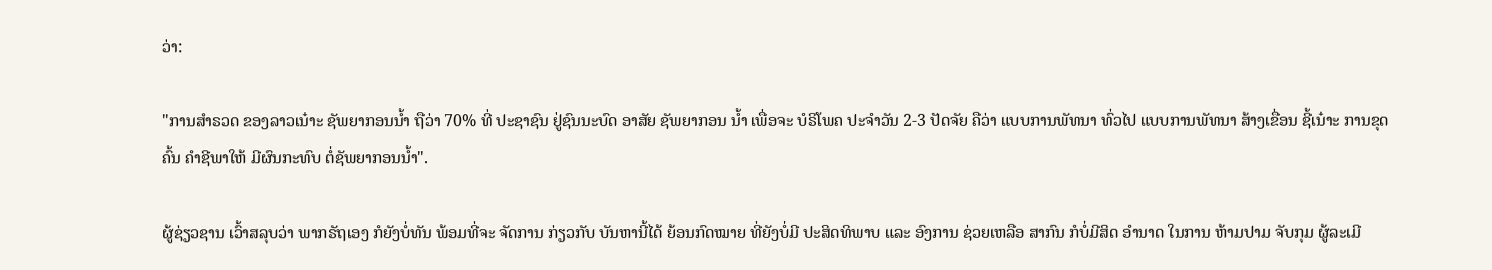ວ່າ:

"ການສໍາຣວດ ຂອງລາວເນ໋າະ ຊັພຍາກອນນໍ້າ ຖືວ່າ 70% ທີ່ ປະຊາຊົນ ຢູ່ຊົນນະບົດ ອາສັຍ ຊັພຍາກອນ ນໍ້າ ເພື່ອຈະ ບໍຣິໂພຄ ປະຈໍາວັນ 2-3 ປັດຈັຍ ຄືວ່າ ແບບການພັທນາ ທົ່ວໄປ ແບບການພັທນາ ສ້າງເຂື່ອນ ຊີ້ເນ໋າະ ການຂຸດຄົ້ນ ຄໍາຊີພາໃຫ້ ມີຜົນກະທົບ ຕໍ່ຊັພຍາກອນນໍ້າ".

ຜູ້ຊ່ຽວຊານ ເວົ້າສລຸບວ່າ ພາກຣັຖເອງ ກໍຍັງບໍ່ທັນ ພ້ອມທີ່ຈະ ຈັດການ ກ່ຽວກັບ ບັນຫານີ້ໄດ້ ຍ້ອນກົດໝາຍ ທີ່ຍັງບໍ່ມີ ປະສິດທິພາບ ແລະ ອົງການ ຊ່ວຍເຫລືອ ສາກົນ ກໍບໍ່ມີສິດ ອໍານາດ ໃນການ ຫ້າມປາມ ຈັບກຸມ ຜູ້ລະເມີ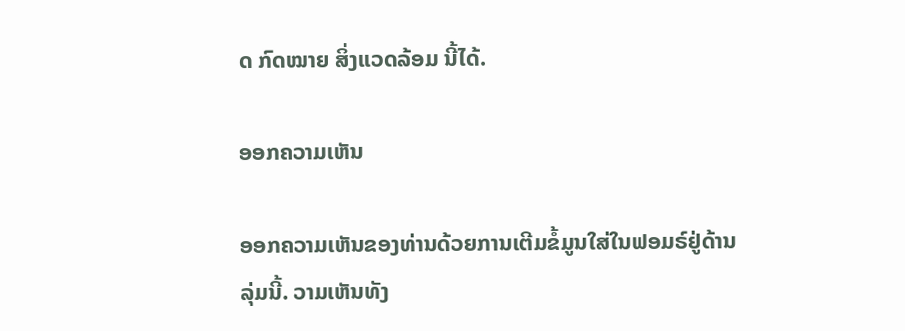ດ ກົດໝາຍ ສິ່ງແວດລ້ອມ ນີ້ໄດ້.

ອອກຄວາມເຫັນ

ອອກຄວາມເຫັນຂອງທ່ານດ້ວຍການເຕີມຂໍ້ມູນໃສ່ໃນຟອມຣ໌ຢູ່ດ້ານລຸ່ມນີ້. ວາມເຫັນທັງ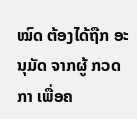ໝົດ ຕ້ອງໄດ້ຖືກ ອະນຸມັດ ຈາກຜູ້ ກວດກາ ເພື່ອຄ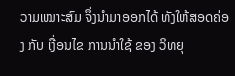ວາມເໝາະສົມ ຈຶ່ງນໍາມາອອກໄດ້ ທັງໃຫ້ສອດຄ່ອງ ກັບ ເງື່ອນໄຂ ການນຳໃຊ້ ຂອງ ວິທຍຸ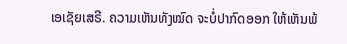ເອເຊັຍເສຣີ. ຄວາມເຫັນທັງໝົດ ຈະບໍ່ປາກົດອອກ ໃຫ້ເຫັນພ້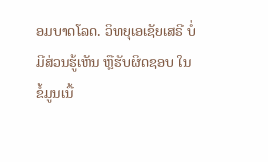ອມບາດໂລດ. ວິທຍຸເອເຊັຍເສຣີ ບໍ່ມີສ່ວນຮູ້ເຫັນ ຫຼືຮັບຜິດຊອບ ໃນຂໍ້ມູນເນື້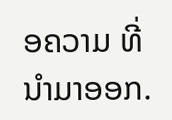ອຄວາມ ທີ່ນໍາມາອອກ.